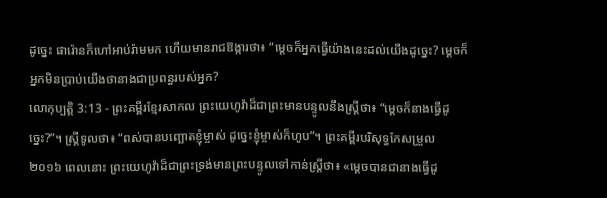ដូច្នេះ ផារ៉ោនក៏ហៅអាប់រ៉ាមមក ហើយមានរាជឱង្ការថា៖ “ម្ដេចក៏អ្នកធ្វើយ៉ាងនេះដល់យើងដូច្នេះ? ម្ដេចក៏អ្នកមិនប្រាប់យើងថានាងជាប្រពន្ធរបស់អ្នក?
លោកុប្បត្តិ 3:13 - ព្រះគម្ពីរខ្មែរសាកល ព្រះយេហូវ៉ាដ៏ជាព្រះមានបន្ទូលនឹងស្ត្រីថា៖ “ម្ដេចក៏នាងធ្វើដូច្នេះ?”។ ស្ត្រីទូលថា៖ “ពស់បានបញ្ឆោតខ្ញុំម្ចាស់ ដូច្នេះខ្ញុំម្ចាស់ក៏ហូប”។ ព្រះគម្ពីរបរិសុទ្ធកែសម្រួល ២០១៦ ពេលនោះ ព្រះយេហូវ៉ាដ៏ជាព្រះទ្រង់មានព្រះបន្ទូលទៅកាន់ស្ត្រីថា៖ «ម្ដេចបានជានាងធ្វើដូ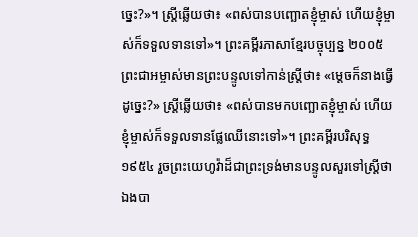ច្នេះ?»។ ស្ត្រីឆ្លើយថា៖ «ពស់បានបញ្ឆោតខ្ញុំម្ចាស់ ហើយខ្ញុំម្ចាស់ក៏ទទួលទានទៅ»។ ព្រះគម្ពីរភាសាខ្មែរបច្ចុប្បន្ន ២០០៥ ព្រះជាអម្ចាស់មានព្រះបន្ទូលទៅកាន់ស្ត្រីថា៖ «ម្ដេចក៏នាងធ្វើដូច្នេះ?» ស្ត្រីឆ្លើយថា៖ «ពស់បានមកបញ្ឆោតខ្ញុំម្ចាស់ ហើយខ្ញុំម្ចាស់ក៏ទទួលទានផ្លែឈើនោះទៅ»។ ព្រះគម្ពីរបរិសុទ្ធ ១៩៥៤ រួចព្រះយេហូវ៉ាដ៏ជាព្រះទ្រង់មានបន្ទូលសួរទៅស្ត្រីថា ឯងបា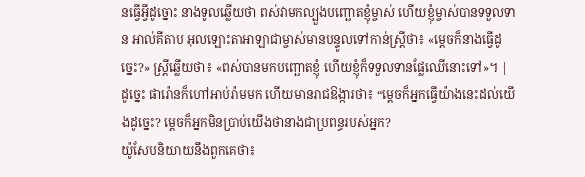នធ្វើអ្វីដូច្នោះ នាងទូលឆ្លើយថា ពស់វាមកល្បួងបញ្ឆោតខ្ញុំម្ចាស់ ហើយខ្ញុំម្ចាស់បានទទួលទាន អាល់គីតាប អុលឡោះតាអាឡាជាម្ចាស់មានបន្ទូលទៅកាន់ស្ត្រីថា៖ «ម្តេចក៏នាងធ្វើដូច្នេះ?» ស្ត្រីឆ្លើយថា៖ «ពស់បានមកបញ្ឆោតខ្ញុំ ហើយខ្ញុំក៏ទទួលទានផ្លែឈើនោះទៅ»។ |
ដូច្នេះ ផារ៉ោនក៏ហៅអាប់រ៉ាមមក ហើយមានរាជឱង្ការថា៖ “ម្ដេចក៏អ្នកធ្វើយ៉ាងនេះដល់យើងដូច្នេះ? ម្ដេចក៏អ្នកមិនប្រាប់យើងថានាងជាប្រពន្ធរបស់អ្នក?
យ៉ូសែបនិយាយនឹងពួកគេថា៖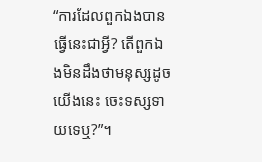“ការដែលពួកឯងបានធ្វើនេះជាអ្វី? តើពួកឯងមិនដឹងថាមនុស្សដូចយើងនេះ ចេះទស្សទាយទេឬ?”។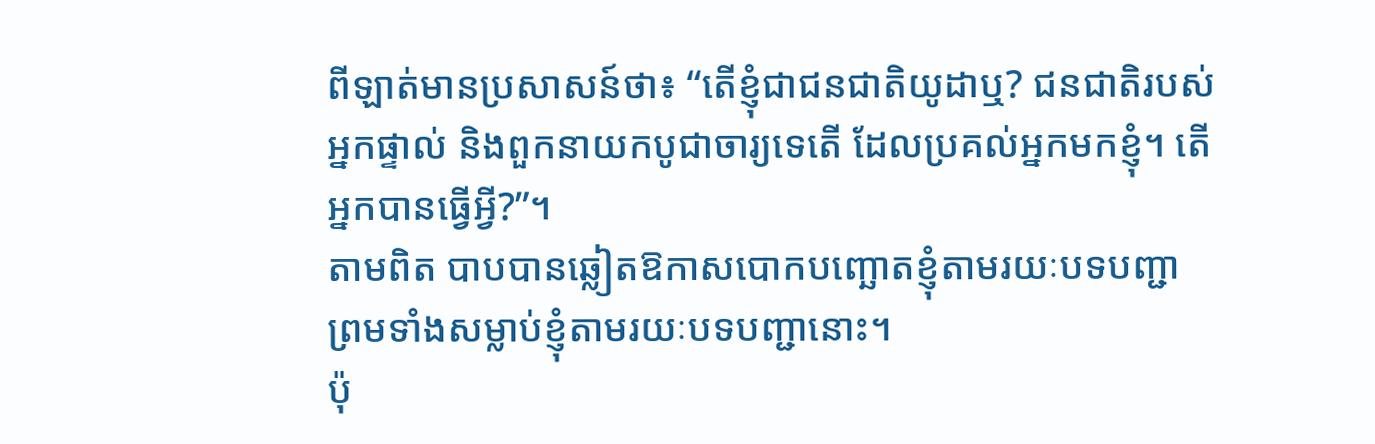ពីឡាត់មានប្រសាសន៍ថា៖ “តើខ្ញុំជាជនជាតិយូដាឬ? ជនជាតិរបស់អ្នកផ្ទាល់ និងពួកនាយកបូជាចារ្យទេតើ ដែលប្រគល់អ្នកមកខ្ញុំ។ តើអ្នកបានធ្វើអ្វី?”។
តាមពិត បាបបានឆ្លៀតឱកាសបោកបញ្ឆោតខ្ញុំតាមរយៈបទបញ្ជា ព្រមទាំងសម្លាប់ខ្ញុំតាមរយៈបទបញ្ជានោះ។
ប៉ុ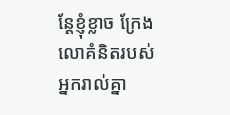ន្តែខ្ញុំខ្លាច ក្រែងលោគំនិតរបស់អ្នករាល់គ្នា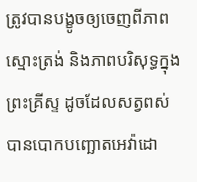ត្រូវបានបង្ខូចឲ្យចេញពីភាពស្មោះត្រង់ និងភាពបរិសុទ្ធក្នុងព្រះគ្រីស្ទ ដូចដែលសត្វពស់បានបោកបញ្ឆោតអេវ៉ាដោ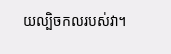យល្បិចកលរបស់វា។